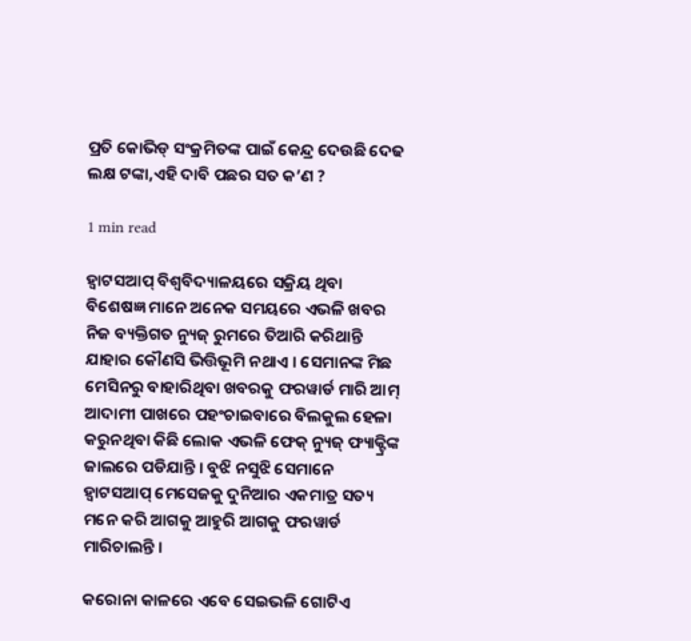ପ୍ରତି କୋଭିଡ୍ ସଂକ୍ରମିତଙ୍କ ପାଇଁ କେନ୍ଦ୍ର ଦେଉଛି ଦେଢ ଲକ୍ଷ ଟଙ୍କା,ଏହି ଦାବି ପଛର ସତ କ’ଣ ?

1 min read

ହ୍ୱାଟସଆପ୍ ବିଶ୍ୱବିଦ୍ୟାଳୟରେ ସକ୍ରିୟ ଥିବା ବିଶେଷଜ୍ଞ ମାନେ ଅନେକ ସମୟରେ ଏଭଳି ଖବର ନିଜ ବ୍ୟକ୍ତିଗତ ନ୍ୟୁଜ୍ ରୁମରେ ତିଆରି କରିଥାନ୍ତି ଯାହାର କୌଣସି ଭିତ୍ତିଭୂମି ନଥାଏ । ସେମାନଙ୍କ ମିଛ ମେସିନରୁ ବାହାରିଥିବା ଖବରକୁ ଫରୱାର୍ଡ ମାରି ଆମ୍ ଆଦାମୀ ପାଖରେ ପହଂଚାଇବାରେ ବିଲକୁଲ ହେଳା କରୁନଥିବା କିଛି ଲୋକ ଏଭଳି ଫେକ୍ ନ୍ୟୁଜ୍ ଫ୍ୟାକ୍ଟ୍ରିଙ୍କ ଜାଲରେ ପଡିଯାନ୍ତି । ବୁଝି ନସୁଝି ସେମାନେ ହ୍ୱାଟସଆପ୍ ମେସେଜକୁ ଦୁନିଆର ଏକମାତ୍ର ସତ୍ୟ ମନେ କରି ଆଗକୁ ଆହୁରି ଆଗକୁ ଫରୱାର୍ଡ ମାରିଚାଲନ୍ତି ।

କରୋନା କାଳରେ ଏବେ ସେଇଭଳି ଗୋଟିଏ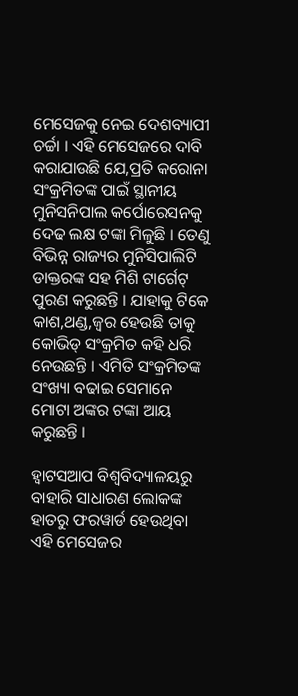ମେସେଜକୁ ନେଇ ଦେଶବ୍ୟାପୀ ଚର୍ଚ୍ଚା । ଏହି ମେସେଜରେ ଦାବି କରାଯାଉଛି ଯେ,ପ୍ରତି କରୋନା ସଂକ୍ରମିତଙ୍କ ପାଇଁ ସ୍ଥାନୀୟ ମୁନିସନିପାଲ କର୍ପୋରେସନକୁ ଦେଢ ଲକ୍ଷ ଟଙ୍କା ମିଳୁଛି । ତେଣୁ ବିଭିନ୍ନ ରାଜ୍ୟର ମୁନିସିପାଲିଟି ଡାକ୍ତରଙ୍କ ସହ ମିଶି ଟାର୍ଗେଟ୍ ପୁରଣ କରୁଛନ୍ତି । ଯାହାକୁ ଟିକେ କାଶ,ଥଣ୍ଡ,ଜ୍ୱର ହେଉଛି ତାକୁ କୋଭିଡ୍ ସଂକ୍ରମିତ କହି ଧରି ନେଉଛନ୍ତି । ଏମିତି ସଂକ୍ରମିତଙ୍କ ସଂଖ୍ୟା ବଢାଇ ସେମାନେ ମୋଟା ଅଙ୍କର ଟଙ୍କା ଆୟ କରୁଛନ୍ତି ।

ହ୍ୱାଟସଆପ ବିଶ୍ୱବିଦ୍ୟାଳୟରୁ ବାହାରି ସାଧାରଣ ଲୋକଙ୍କ ହାତରୁ ଫରୱାର୍ଡ ହେଉଥିବା ଏହି ମେସେଜର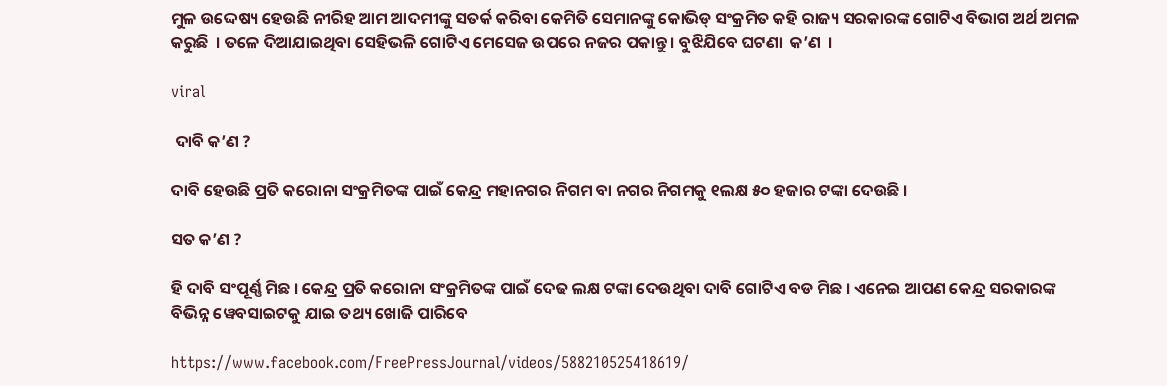ମୁଳ ଉଦ୍ଦେଷ୍ୟ ହେଉଛି ନୀରିହ ଆମ ଆଦମୀଙ୍କୁ ସତର୍କ କରିବା କେମିତି ସେମାନଙ୍କୁ କୋଭିଡ୍ ସଂକ୍ରମିତ କହି ରାଜ୍ୟ ସରକାରଙ୍କ ଗୋଟିଏ ବିଭାଗ ଅର୍ଥ ଅମଳ କରୁଛି  । ତଳେ ଦିଆଯାଇଥିବା ସେହିଭଳି ଗୋଟିଏ ମେସେଜ ଉପରେ ନଜର ପକାନ୍ତୁ । ବୁଝିଯିବେ ଘଟଣା  କ’ଣ  ।

viral

 ଦାବି କ’ଣ ?

ଦାବି ହେଉଛି ପ୍ରତି କରୋନା ସଂକ୍ରମିତଙ୍କ ପାଇଁ କେନ୍ଦ୍ର ମହାନଗର ନିଗମ ବା ନଗର ନିଗମକୁ ୧ଲକ୍ଷ ୫୦ ହଜାର ଟଙ୍କା ଦେଉଛି ।

ସତ କ’ଣ ?

ହି ଦାବି ସଂପୂର୍ଣ୍ଣ ମିଛ । କେନ୍ଦ୍ର ପ୍ରତି କରୋନା ସଂକ୍ରମିତଙ୍କ ପାଇଁ ଦେଢ ଲକ୍ଷ ଟଙ୍କା ଦେଉଥିବା ଦାବି ଗୋଟିଏ ବଡ ମିଛ । ଏନେଇ ଆପଣ କେନ୍ଦ୍ର ସରକାରଙ୍କ ବିଭିନ୍ନ ୱେବସାଇଟକୁ ଯାଇ ତଥ୍ୟ ଖୋଜି ପାରିବେ

https://www.facebook.com/FreePressJournal/videos/588210525418619/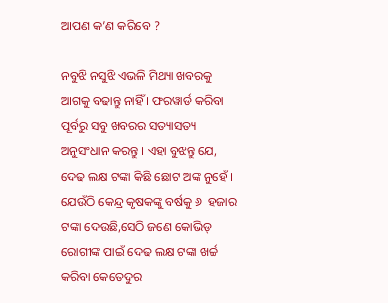ଆପଣ କ’ଣ କରିବେ ?

ନବୁଝି ନସୁଝି ଏଭଳି ମିଥ୍ୟା ଖବରକୁ ଆଗକୁ ବଢାନ୍ତୁ ନାହିଁ । ଫରୱାର୍ଡ କରିବା ପୂର୍ବରୁ ସବୁ ଖବରର ସତ୍ୟାସତ୍ୟ ଅନୁସଂଧାନ କରନ୍ତୁ । ଏହା ବୁଝନ୍ତୁ ଯେ, ଦେଢ ଲକ୍ଷ ଟଙ୍କା କିଛି ଛୋଟ ଅଙ୍କ ନୁହେଁ । ଯେଉଁଠି କେନ୍ଦ୍ର କୃଷକଙ୍କୁ ବର୍ଷକୁ ୬  ହଜାର ଟଙ୍କା ଦେଉଛି,ସେଠି ଜଣେ କୋଭିଡ୍ ରୋଗୀଙ୍କ ପାଇଁ ଦେଢ ଲକ୍ଷ ଟଙ୍କା ଖର୍ଚ୍ଚ କରିବା କେତେଦୁର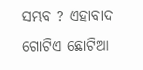ସମ୍ଭବ ? ଏହାବାଦ ଗୋଟିଏ ଛୋଟିଆ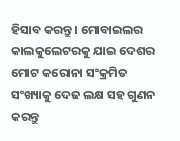ହିସାବ କରନ୍ତୁ । ମୋବାଇଲର କାଲକୁଲେଟରକୁ ଯାଇ ଦେଶର ମୋଟ କରୋନା ସଂକ୍ରମିତ ସଂଖ୍ୟାକୁ ଦେଢ ଲକ୍ଷ ସହ ଗୁଣନ କରନ୍ତୁ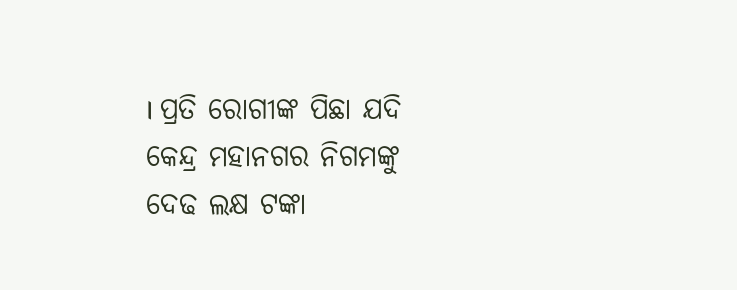। ପ୍ରତି ରୋଗୀଙ୍କ ପିଛା ଯଦି କେନ୍ଦ୍ର ମହାନଗର ନିଗମଙ୍କୁ ଦେଢ ଲକ୍ଷ ଟଙ୍କା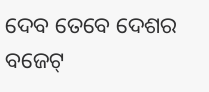ଦେବ ତେବେ ଦେଶର ବଜେଟ୍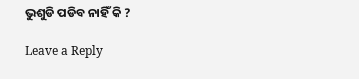ଭୁଶୁଡି ପଡିବ ନାହିଁ କି ?

Leave a Reply